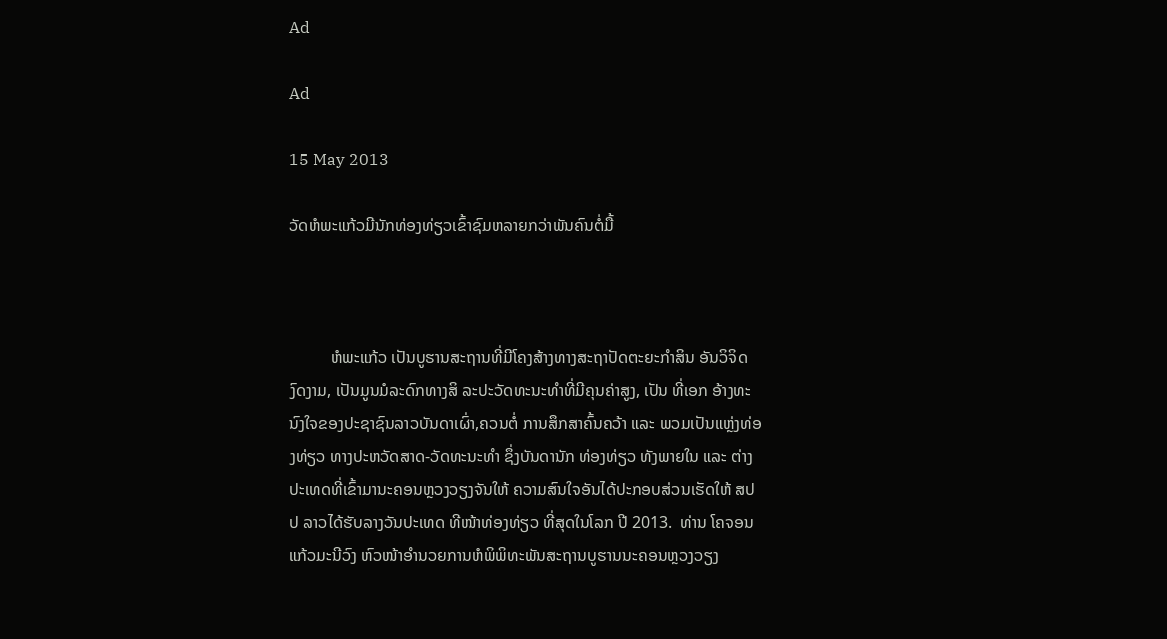Ad

Ad

15 May 2013

ວັດຫໍພະແກ້ວມີນັກທ່ອງທ່ຽວເຂົ້າຊົມຫລາຍກວ່າພັນຄົນຕໍ່ມື້



          ຫໍພະແກ້ວ ເປັນບູຮານສະຖານທີ່ມີໂຄງສ້າງທາງສະຖາປັດຕະຍະກຳສິນ ອັນວິຈິດງົດງາມ, ເປັນມູນມໍລະດົກທາງສິ ລະປະວັດທະນະທຳທີ່ມີຄຸນຄ່າສູງ, ເປັນ ທີ່ເອກ ອ້າງທະນົງໃຈຂອງປະຊາຊົນລາວບັນດາເຜົ່າ,ຄວນຕໍ່ ການສຶກສາຄົ້ນຄວ້າ ແລະ ພວມເປັນແຫ່ຼງທ່ອງທ່ຽວ ທາງປະຫວັດສາດ-ວັດທະນະທຳ ຊຶ່ງບັນດານັກ ທ່ອງທ່ຽວ ທັງພາຍໃນ ແລະ ຕ່າງປະເທດທີ່ເຂົ້າມານະຄອນຫຼວງວຽງຈັນໃຫ້ ຄວາມສົນໃຈອັນໄດ້ປະກອບສ່ວນເຮັດໃຫ້ ສປປ ລາວໄດ້ຮັບລາງວັນປະເທດ ທີໜ້າທ່ອງທ່ຽວ ທີ່ສຸດໃນໂລກ ປີ 2013.  ທ່ານ ໂຄຈອນ ແກ້ວມະນີວົງ ຫົວໜ້າອຳນວຍການຫໍພິພິທະພັນສະຖານບູຮານນະຄອນຫຼວງວຽງ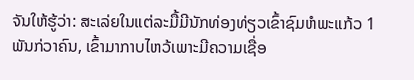ຈັນໃຫ້ຮູ້ວ່າ: ສະເລ່ຍໃນແຕ່ລະມື້ມີນັກທ່ອງທ່ຽວເຂົ້າຊົມຫໍພະແກ້ວ 1 ພັນກ່ວາຄົນ, ເຂົ້າມາກາບໄຫວ້ເພາະມີຄວາມເຊື່ອ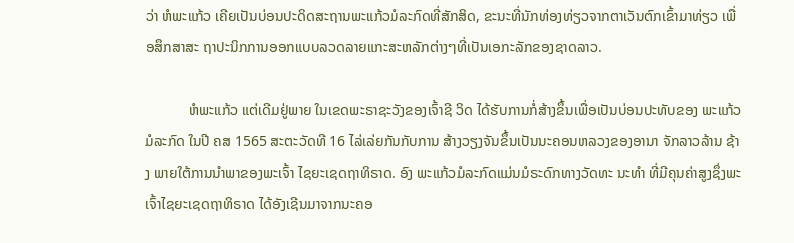ວ່າ ຫໍພະແກ້ວ ເຄີຍເປັນບ່ອນປະດິດສະຖານພະແກ້ວມໍລະກົດທີ່ສັກສິດ, ຂະນະທີ່ນັກທ່ອງທ່ຽວຈາກຕາເວັນຕົກເຂົ້າມາທ່ຽວ ເພື່ອສຶກສາສະ ຖາປະນິກການອອກແບບລວດລາຍແກະສະຫລັກຕ່າງໆທີ່ເປັນເອກະລັກຂອງຊາດລາວ.

            ຫໍພະແກ້ວ ແຕ່ເດີມຢູ່ພາຍ ໃນເຂດພະຣາຊະວັງຂອງເຈົ້າຊີ ວິດ ໄດ້ຮັບການກໍ່ສ້າງຂຶ້ນເພື່ອເປັນບ່ອນປະທັບຂອງ ພະແກ້ວມໍລະກົດ ໃນປີ ຄສ 1565 ສະຕະວັດທີ 16 ໄລ່ເລ່ຍກັນກັບການ ສ້າງວຽງຈັນຂຶ້ນເປັນນະຄອນຫລວງຂອງອານາ ຈັກລາວລ້ານ ຊ້າງ ພາຍໃຕ້ການນຳພາຂອງພະເຈົ້າ ໄຊຍະເຊດຖາທິຣາດ. ອົງ ພະແກ້ວມໍລະກົດແມ່ນມໍຣະດົກທາງວັດທະ ນະທຳ ທີ່ມີຄຸນຄ່າສູງຊຶ່ງພະເຈົ້າໄຊຍະເຊດຖາທິຣາດ ໄດ້ອັງເຊີນມາຈາກນະຄອ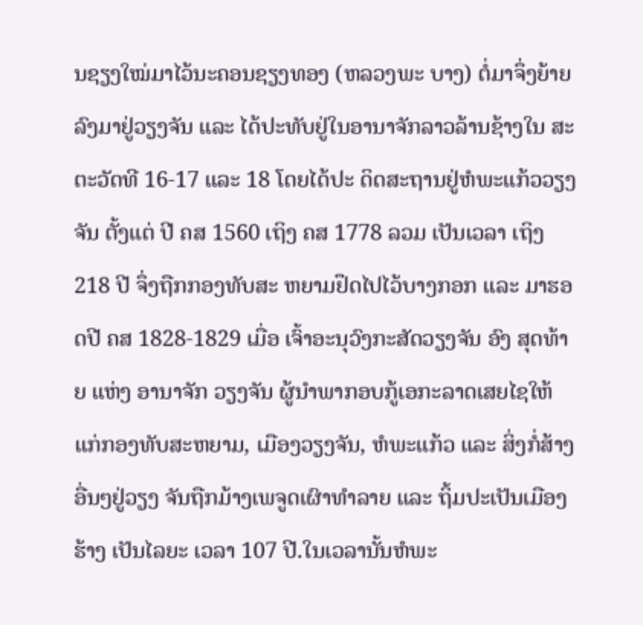ນຊຽງໃໝ່ມາໄວ້ນະຄອນຊຽງທອງ (ຫລວງພະ ບາງ) ຕໍ່ມາຈຶ່ງຍ້າຍລົງມາຢູ່ວຽງຈັນ ແລະ ໄດ້ປະທັບຢູ່ໃນອານາຈັກລາວລ້ານຊ້າງໃນ ສະຕະວັດທີ 16-17 ແລະ 18 ໂດຍໄດ້ປະ ດິດສະຖານຢູ່ຫໍພະແກ້ວວຽງຈັນ ຕັ້ງແຕ່ ປີ ຄສ 1560 ເຖິງ ຄສ 1778 ລວມ ເປັນເວລາ ເຖິງ 218 ປີ ຈຶ່ງຖືກກອງທັບສະ ຫຍາມຢຶດໄປໄວ້ບາງກອກ ແລະ ມາຮອດປີ ຄສ 1828-1829 ເມື່ອ ເຈົ້າອະນຸວົງກະສັດວຽງຈັນ ອົງ ສຸດທ້າຍ ແຫ່ງ ອານາຈັກ ວຽງຈັນ ຜູ້ນຳພາກອບກູ້ເອກະລາດເສຍໄຊໃຫ້ແກ່ກອງທັບສະຫຍາມ, ເມືອງວຽງຈັນ, ຫໍພະແກ້ວ ແລະ ສິ່ງກໍ່ສ້າງອື່ນໆຢູ່ວຽງ ຈັນຖືກມ້າງເພຈູດເຜົາທຳລາຍ ແລະ ຖິ້ມປະເປັນເມືອງຮ້າງ ເປັນໄລຍະ ເວລາ 107 ປີ.ໃນເວລານັ້ນຫໍພະ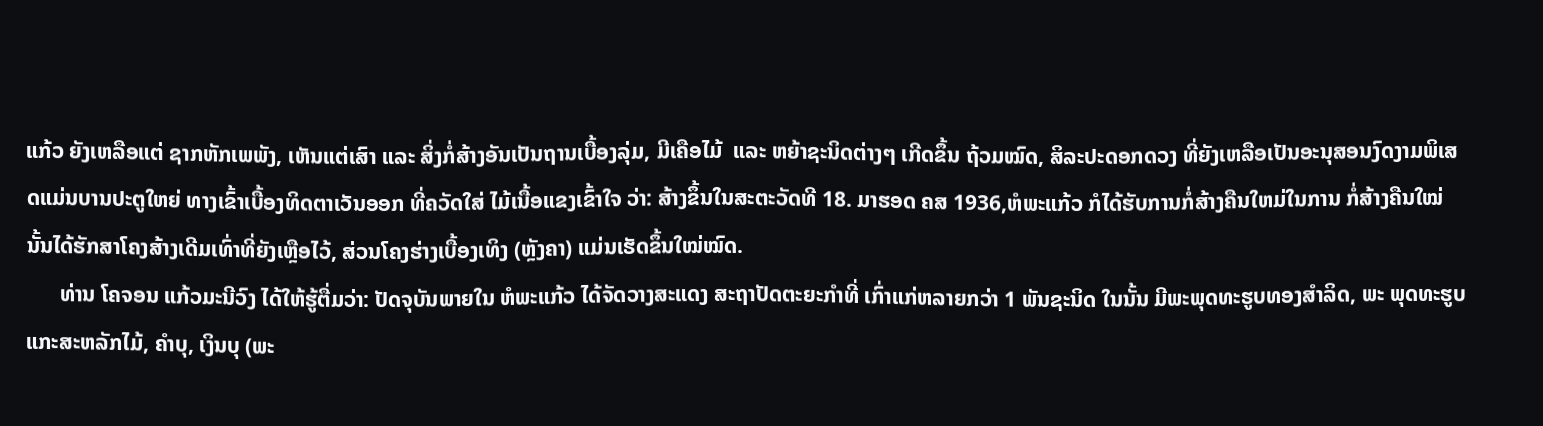ແກ້ວ ຍັງເຫລືອແຕ່ ຊາກຫັກເພພັງ, ເຫັນແຕ່ເສົາ ແລະ ສິ່ງກໍ່ສ້າງອັນເປັນຖານເບື້ອງລຸ່ມ, ມີເຄືອໄມ້  ແລະ ຫຍ້າຊະນິດຕ່າງໆ ເກີດຂຶ້ນ ຖ້ວມໝົດ, ສິລະປະດອກດວງ ທີ່ຍັງເຫລືອເປັນອະນຸສອນງົດງາມພິເສດແມ່ນບານປະຕູໃຫຍ່ ທາງເຂົ້າເບື້ອງທິດຕາເວັນອອກ ທີ່ຄວັດໃສ່ ໄມ້ເນື້ອແຂງເຂົ້າໃຈ ວ່າ: ສ້າງຂຶ້ນໃນສະຕະວັດທີ 18. ມາຮອດ ຄສ 1936,ຫໍພະແກ້ວ ກໍໄດ້ຮັບການກໍ່ສ້າງຄືນໃຫມ່ໃນການ ກໍ່ສ້າງຄືນໃໝ່ນັ້ນໄດ້ຮັກສາໂຄງສ້າງເດີມເທົ່າທີ່ຍັງເຫຼືອໄວ້, ສ່ວນໂຄງຮ່າງເບື້ອງເທິງ (ຫຼັງຄາ) ແມ່ນເຮັດຂຶ້ນໃໝ່ໝົດ.
      ທ່ານ ໂຄຈອນ ແກ້ວມະນີວົງ ໄດ້ໃຫ້ຮູ້ຕື່ມວ່າ: ປັດຈຸບັນພາຍໃນ ຫໍພະແກ້ວ ໄດ້ຈັດວາງສະແດງ ສະຖາປັດຕະຍະກໍາທີ່ ເກົ່າແກ່ຫລາຍກວ່າ 1 ພັນຊະນິດ ໃນນັ້ນ ມີພະພຸດທະຮູບທອງສໍາລິດ, ພະ ພຸດທະຮູບແກະສະຫລັກໄມ້, ຄໍາບຸ, ເງິນບຸ (ພະ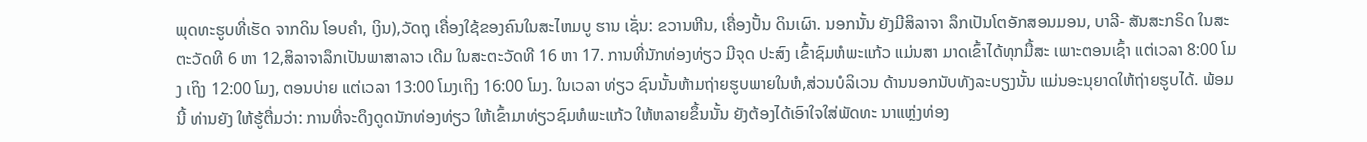ພຸດທະຮູບທີ່ເຮັດ ຈາກດິນ ໂອບຄໍາ, ເງິນ),ວັດຖຸ ເຄື່ອງໃຊ້ຂອງຄົນໃນສະໄຫມບູ ຮານ ເຊັ່ນ: ຂວານຫີນ, ເຄື່ອງປັ້ນ ດິນເຜົາ. ນອກນັ້ນ ຍັງມີສິລາຈາ ລຶກເປັນໂຕອັກສອນມອນ, ບາລີ- ສັນສະກຣິດ ໃນສະຕະວັດທີ 6 ຫາ 12,ສິລາຈາລຶກເປັນພາສາລາວ ເດີມ ໃນສະຕະວັດທີ 16 ຫາ 17. ການທີ່ນັກທ່ອງທ່ຽວ ມີຈຸດ ປະສົງ ເຂົ້າຊົມຫໍພະແກ້ວ ແມ່ນສາ ມາດເຂົ້າໄດ້ທຸກມື້ສະ ເພາະຕອນເຊົ້າ ແຕ່ເວລາ 8:00 ໂມງ ເຖິງ 12:00 ໂມງ, ຕອນບ່າຍ ແຕ່ເວລາ 13:00 ໂມງເຖິງ 16:00 ໂມງ. ໃນເວລາ ທ່ຽວ ຊົນນັ້ນຫ້າມຖ່າຍຮູບພາຍໃນຫໍ,ສ່ວນບໍລິເວນ ດ້ານນອກນັບທັງລະບຽງນັ້ນ ແມ່ນອະນຸຍາດໃຫ້ຖ່າຍຮູບໄດ້. ພ້ອມນີ້ ທ່ານຍັງ ໃຫ້ຮູ້ຕື່ມວ່າ: ການທີ່ຈະດຶງດູດນັກທ່ອງທ່ຽວ ໃຫ້ເຂົ້າມາທ່ຽວຊົມຫໍພະແກ້ວ ໃຫ້ຫລາຍຂຶ້ນນັ້ນ ຍັງຕ້ອງໄດ້ເອົາໃຈໃສ່ພັດທະ ນາແຫຼ່ງທ່ອງ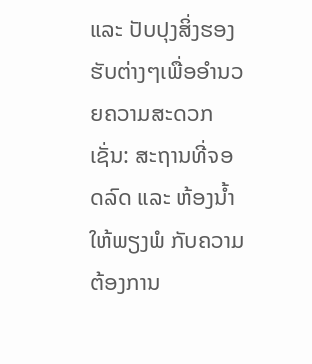ແລະ ປັບປຸງສິ່ງຮອງຮັບຕ່າງໆເພື່ອອຳນວຍຄວາມສະດວກ ເຊັ່ນ: ສະຖານທີ່ຈອດລົດ ແລະ ຫ້ອງນ້ຳໃຫ້ພຽງພໍ ກັບຄວາມຕ້ອງການ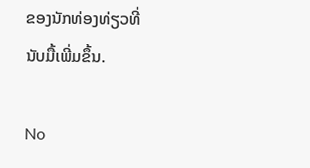ຂອງນັກທ່ອງທ່ຽວທີ່ນັບມື້ເພີ່ມຂຶ້ນ.

No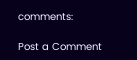comments:

Post a Comment